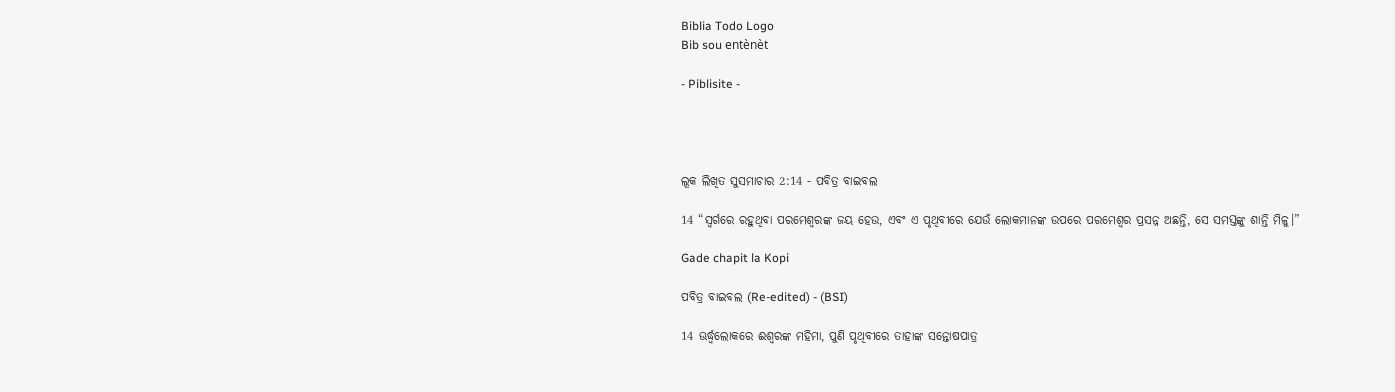Biblia Todo Logo
Bib sou entènèt

- Piblisite -




ଲୂକ ଲିଖିତ ସୁସମାଚାର 2:14 - ପବିତ୍ର ବାଇବଲ

14 “ସ୍ୱର୍ଗରେ ରହୁଥିବା ପରମେଶ୍ୱରଙ୍କ ଜୟ ହେଉ, ଏବଂ ଏ ପୃଥିବୀରେ ଯେଉଁ ଲୋକମାନଙ୍କ ଉପରେ ପରମେଶ୍ୱର ପ୍ରସନ୍ନ ଅଛନ୍ତି, ସେ ସମସ୍ତଙ୍କୁ ଶାନ୍ତି ମିଳୁ।”

Gade chapit la Kopi

ପବିତ୍ର ବାଇବଲ (Re-edited) - (BSI)

14 ଊର୍ଦ୍ଧ୍ଵଲୋକରେ ଈଶ୍ଵରଙ୍କ ମହିମା, ପୁଣି ପୃଥିବୀରେ ତାହାଙ୍କ ସନ୍ତୋଷପାତ୍ର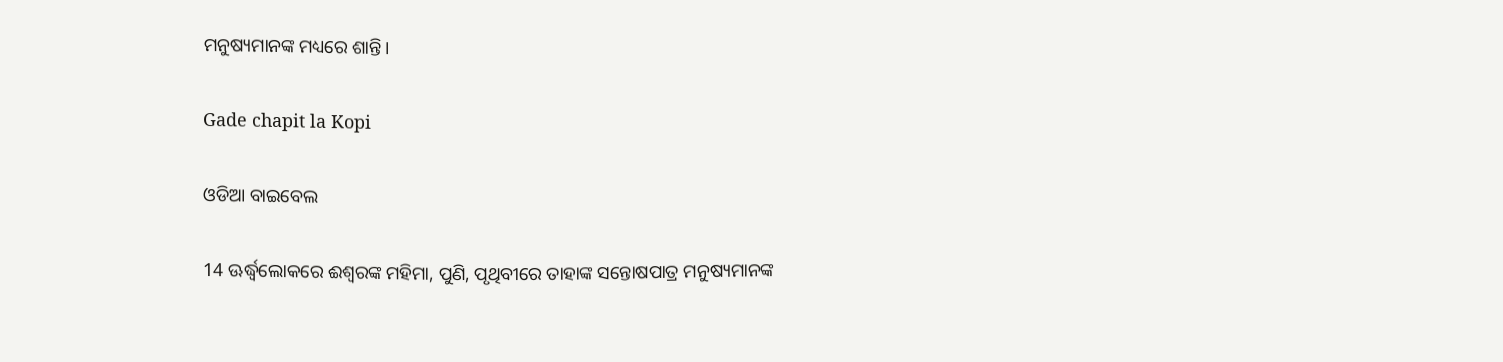ମନୁଷ୍ୟମାନଙ୍କ ମଧ୍ୟରେ ଶାନ୍ତି।

Gade chapit la Kopi

ଓଡିଆ ବାଇବେଲ

14 ଊର୍ଦ୍ଧ୍ୱଲୋକରେ ଈଶ୍ୱରଙ୍କ ମହିମା, ପୁଣି, ପୃଥିବୀରେ ତାହାଙ୍କ ସନ୍ତୋଷପାତ୍ର ମନୁଷ୍ୟମାନଙ୍କ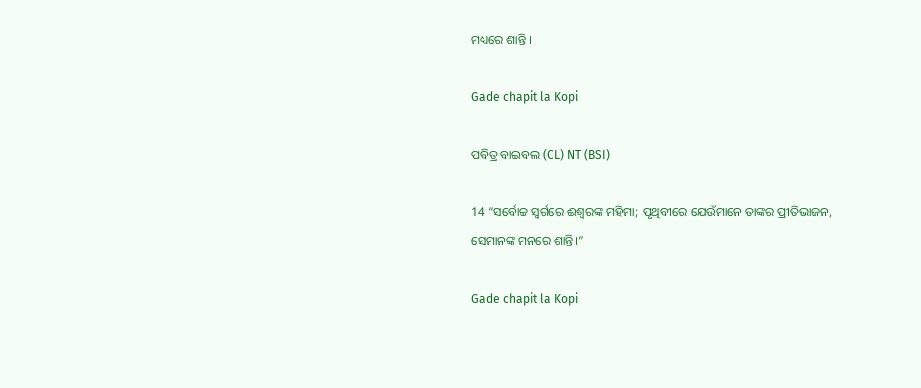ମଧ୍ୟରେ ଶାନ୍ତି ।

Gade chapit la Kopi

ପବିତ୍ର ବାଇବଲ (CL) NT (BSI)

14 “ସର୍ବୋଚ୍ଚ ସ୍ୱର୍ଗରେ ଈଶ୍ୱରଙ୍କ ମହିମା; ପୃଥିବୀରେ ଯେଉଁମାନେ ତାଙ୍କର ପ୍ରୀତିଭାଜନ, ସେମାନଙ୍କ ମନରେ ଶାନ୍ତି।”

Gade chapit la Kopi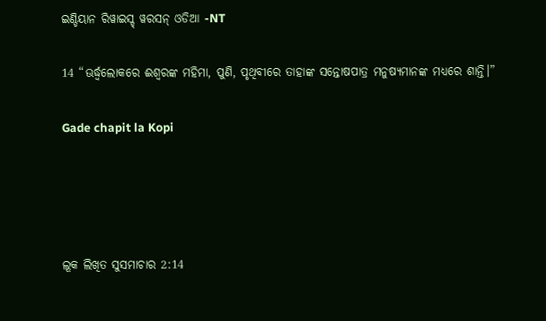ଇଣ୍ଡିୟାନ ରିୱାଇସ୍ଡ୍ ୱରସନ୍ ଓଡିଆ -NT

14 “ଊର୍ଦ୍ଧ୍ୱଲୋକରେ ଈଶ୍ବରଙ୍କ ମହିମା, ପୁଣି, ପୃଥିବୀରେ ତାହାଙ୍କ ସନ୍ତୋଷପାତ୍ର ମନୁଷ୍ୟମାନଙ୍କ ମଧ୍ୟରେ ଶାନ୍ତି।”

Gade chapit la Kopi




ଲୂକ ଲିଖିତ ସୁସମାଚାର 2:14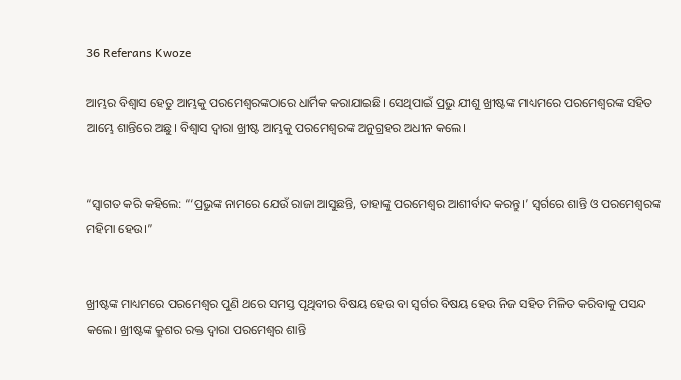36 Referans Kwoze

ଆମ୍ଭର ବିଶ୍ୱାସ ହେତୁ ଆମ୍ଭକୁ ପରମେଶ୍ୱରଙ୍କଠାରେ ଧାର୍ମିକ କରାଯାଇଛି। ସେଥିପାଇଁ ପ୍ରଭୁ ଯୀଶୁ ଖ୍ରୀଷ୍ଟଙ୍କ ମାଧ୍ୟମରେ ପରମେଶ୍ୱରଙ୍କ ସହିତ ଆମ୍ଭେ ଶାନ୍ତିରେ ଅଛୁ। ବିଶ୍ୱାସ ଦ୍ୱାରା ଖ୍ରୀଷ୍ଟ ଆମ୍ଭକୁ ପରମେଶ୍ୱରଙ୍କ ଅନୁଗ୍ରହର ଅଧୀନ କଲେ।


“ସ୍ୱାଗତ କରି କହିଲେ: “‘ପ୍ରଭୁଙ୍କ ନାମରେ ଯେଉଁ ରାଜା ଆସୁଛନ୍ତି, ତାହାଙ୍କୁ ପରମେଶ୍ୱର ଆଶୀର୍ବାଦ କରନ୍ତୁ।’ ସ୍ୱର୍ଗରେ ଶାନ୍ତି ଓ ପରମେଶ୍ୱରଙ୍କ ମହିମା ହେଉ।”


ଖ୍ରୀଷ୍ଟଙ୍କ ମାଧ୍ୟମରେ ପରମେଶ୍ୱର ପୁଣି ଥରେ ସମସ୍ତ ପୃଥିବୀର ବିଷୟ ହେଉ ବା ସ୍ୱର୍ଗର ବିଷୟ ହେଉ ନିଜ ସହିତ ମିଳିତ କରିବାକୁ ପସନ୍ଦ କଲେ। ଖ୍ରୀଷ୍ଟଙ୍କ କ୍ରୁଶର ରକ୍ତ ଦ୍ୱାରା ପରମେଶ୍ୱର ଶାନ୍ତି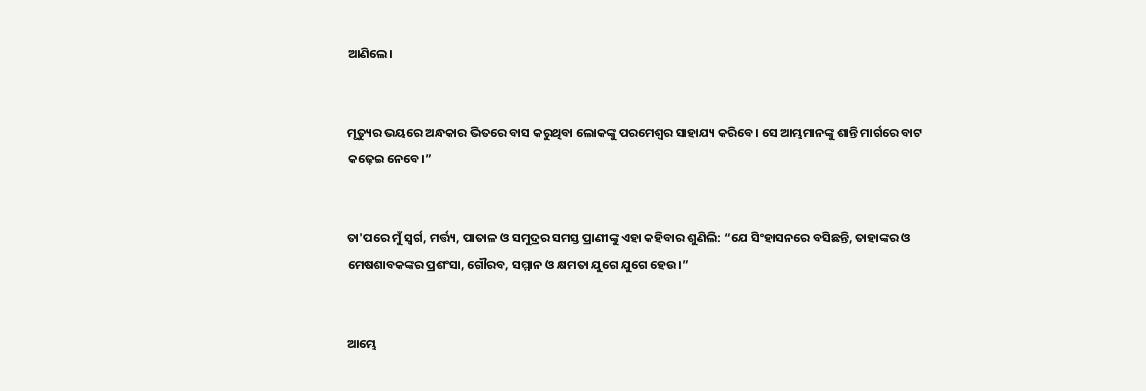ଆଣିଲେ।


ମୃତ୍ୟୁର ଭୟରେ ଅନ୍ଧକାର ଭିତରେ ବାସ କରୁଥିବା ଲୋକଙ୍କୁ ପରମେଶ୍ୱର ସାହାଯ୍ୟ କରିବେ। ସେ ଆମ୍ଭମାନଙ୍କୁ ଶାନ୍ତି ମାର୍ଗରେ ବାଟ କଢ଼େଇ ନେବେ।”


ତା'ପରେ ମୁଁ ସ୍ୱର୍ଗ, ମର୍ତ୍ତ୍ୟ, ପାତାଳ ଓ ସମୁଦ୍ରର ସମସ୍ତ ପ୍ରାଣୀଙ୍କୁ ଏହା କହିବାର ଶୁଣିଲି: “ଯେ ସିଂହାସନରେ ବସିଛନ୍ତି, ତାହାଙ୍କର ଓ ମେଷଶାବକଙ୍କର ପ୍ରଶଂସା, ଗୌରବ, ସମ୍ମାନ ଓ କ୍ଷମତା ଯୁଗେ ଯୁଗେ ହେଉ।”


ଆମ୍ଭେ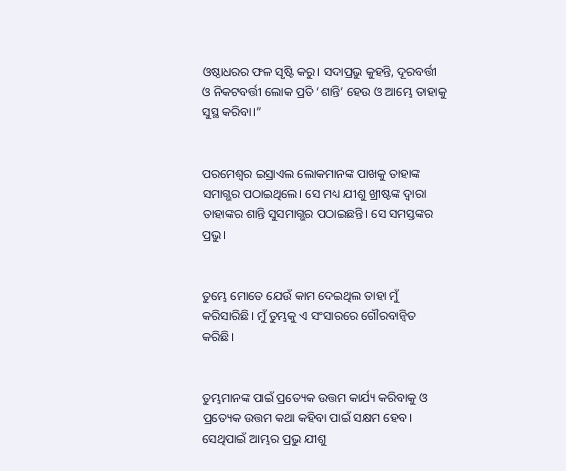ଓଷ୍ଠାଧରର ଫଳ ସୃଷ୍ଟି କରୁ। ସଦାପ୍ରଭୁ କୁହନ୍ତି, ଦୂରବର୍ତ୍ତୀ ଓ ନିକଟବର୍ତ୍ତୀ ଲୋକ ପ୍ରତି ‘ଶାନ୍ତି’ ହେଉ ଓ ଆମ୍ଭେ ତାହାକୁ ସୁସ୍ଥ କରିବା।”


ପରମେଶ୍ୱର ଇସ୍ରାଏଲ ଲୋକମାନଙ୍କ ପାଖକୁ ତାହାଙ୍କ ସମାଗ୍ଭର ପଠାଇଥିଲେ। ସେ ମଧ୍ୟ ଯୀଶୁ ଖ୍ରୀଷ୍ଟଙ୍କ ଦ୍ୱାରା ତାହାଙ୍କର ଶାନ୍ତି ସୁସମାଗ୍ଭର ପଠାଇଛନ୍ତି। ସେ ସମସ୍ତଙ୍କର ପ୍ରଭୁ।


ତୁମ୍ଭେ ମୋତେ ଯେଉଁ କାମ ଦେଇଥିଲ ତାହା ମୁଁ କରିସାରିଛି। ମୁଁ ତୁମ୍ଭକୁ ଏ ସଂସାରରେ ଗୌରବାନ୍ୱିତ କରିଛି।


ତୁମ୍ଭମାନଙ୍କ ପାଇଁ ପ୍ରତ୍ୟେକ ଉତ୍ତମ କାର୍ଯ୍ୟ କରିବାକୁ ଓ ପ୍ରତ୍ୟେକ ଉତ୍ତମ କଥା କହିବା ପାଇଁ ସକ୍ଷମ ହେବ। ସେଥିପାଇଁ ଆମ୍ଭର ପ୍ରଭୁ ଯୀଶୁ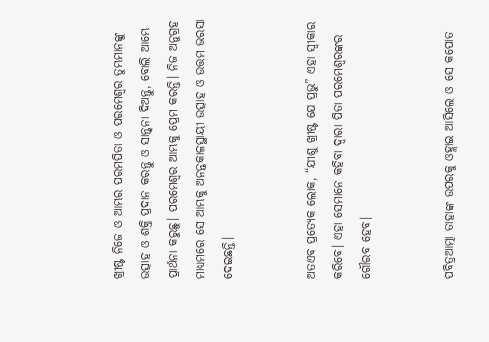ଖ୍ରୀଷ୍ଟ ନିଜେ ଓ ଆମ୍ଭର ପରମପିତା ଓ ପରମେଶ୍ୱର ତୁମ୍ଭମାନଙ୍କୁ ଉତ୍ସାହ ଓ ଶକ୍ତି ପ୍ରଦାନ କରନ୍ତୁ ଓ ସାନ୍ତ୍ୱନା ଦିଅନ୍ତୁ, ବୋଲି ଆମ୍ଭେ ପ୍ରାର୍ଥନା କରୁଛୁ। ପରମେଶ୍ୱର ଆମ୍ଭକୁ ପ୍ରେମ କରନ୍ତି। ନିଜ ଅନୁଗ୍ରହ ମାଧ୍ୟମରେ ସେ ଆମ୍ଭକୁ ଅନନ୍ତକାଳସ୍ଥାୟୀ ଉତ୍ସାହ ଓ ଉତ୍ତମ ଭରସା ଦେଇଛନ୍ତି।


ଅତଏବ ପ୍ରତ୍ୟେକ ଲୋକ, “ଯୀଶୁ ଖ୍ରୀଷ୍ଟ ଯେ ପ୍ରଭୁ” ଏହା ସ୍ୱୀକାର କରିବେ। ଏହା ସେମାନେ କହିବା ଦ୍ୱାରା ପିତା ପରମେଶ୍ୱରଙ୍କର ଗୌରବ ହେବ।


ପବିତ୍ରଆତ୍ମା ତାହାଙ୍କ ଉପରକୁ ଓହ୍ଲାଇ ଆସିଲେ ଓ ସେ କପୋତ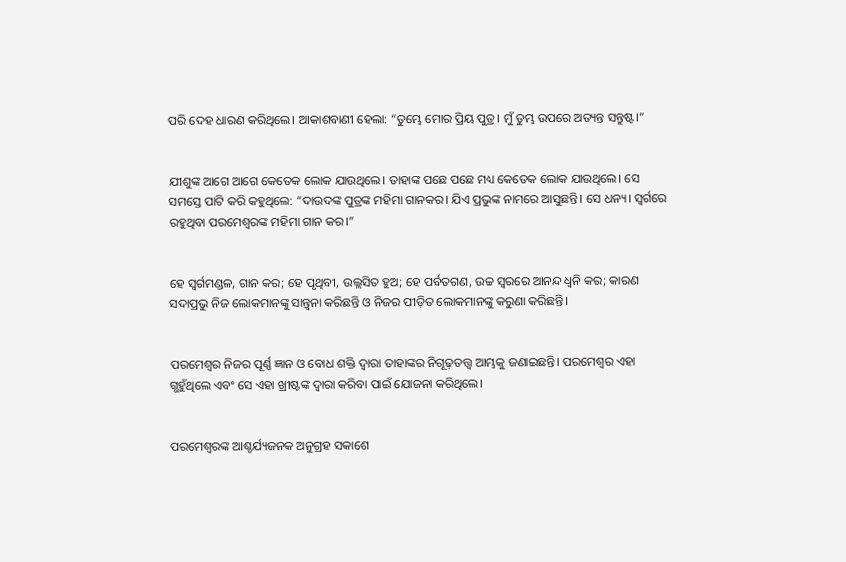ପରି ଦେହ ଧାରଣ କରିଥିଲେ। ଆକାଶବାଣୀ ହେଲା: “ତୁମ୍ଭେ ମୋର ପ୍ରିୟ ପୁତ୍ର। ମୁଁ ତୁମ୍ଭ ଉପରେ ଅତ୍ୟନ୍ତ ସନ୍ତୁଷ୍ଟ।”


ଯୀଶୁଙ୍କ ଆଗେ ଆଗେ କେତେକ ଲୋକ ଯାଉଥିଲେ। ତାହାଙ୍କ ପଛେ ପଛେ ମଧ୍ୟ କେତେକ ଲୋକ ଯାଉଥିଲେ। ସେ ସମସ୍ତେ ପାଟି କରି କହୁଥିଲେ: “ଦାଉଦଙ୍କ ପୁତ୍ରଙ୍କ ମହିମା ଗାନକର। ଯିଏ ପ୍ରଭୁଙ୍କ ନାମରେ ଆସୁଛନ୍ତି। ସେ ଧନ୍ୟ। ସ୍ୱର୍ଗରେ ରହୁଥିବା ପରମେଶ୍ୱରଙ୍କ ମହିମା ଗାନ କର।”


ହେ ସ୍ୱର୍ଗମଣ୍ଡଳ, ଗାନ କର; ହେ ପୃଥିବୀ, ଉଲ୍ଲସିତ ହୁଅ; ହେ ପର୍ବତଗଣ, ଉଚ୍ଚ ସ୍ୱରରେ ଆନନ୍ଦ ଧ୍ୱନି କର; କାରଣ ସଦାପ୍ରଭୁ ନିଜ ଲୋକମାନଙ୍କୁ ସାନ୍ତ୍ୱନା କରିଛନ୍ତି ଓ ନିଜର ପୀଡ଼ିତ ଲୋକମାନଙ୍କୁ କରୁଣା କରିଛନ୍ତି।


ପରମେଶ୍ୱର ନିଜର ପୂର୍ଣ୍ଣ ଜ୍ଞାନ ଓ ବୋଧ ଶକ୍ତି ଦ୍ୱାରା ତାହାଙ୍କର ନିଗୂଢ଼ତତ୍ତ୍ୱ ଆମ୍ଭକୁ ଜଣାଇଛନ୍ତି। ପରମେଶ୍ୱର ଏହା ଗ୍ଭହୁଁଥିଲେ ଏବଂ ସେ ଏହା ଖ୍ରୀଷ୍ଟଙ୍କ ଦ୍ୱାରା କରିବା ପାଇଁ ଯୋଜନା କରିଥିଲେ।


ପରମେଶ୍ୱରଙ୍କ ଆଶ୍ଚର୍ଯ୍ୟଜନକ ଅନୁଗ୍ରହ ସକାଶେ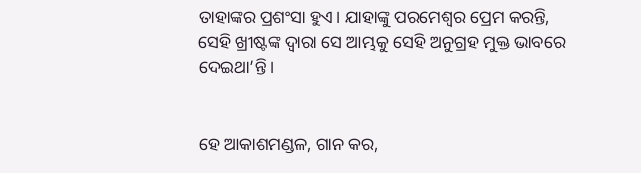ତାହାଙ୍କର ପ୍ରଶଂସା ହୁଏ। ଯାହାଙ୍କୁ ପରମେଶ୍ୱର ପ୍ରେମ କରନ୍ତି, ସେହି ଖ୍ରୀଷ୍ଟଙ୍କ ଦ୍ୱାରା ସେ ଆମ୍ଭକୁ ସେହି ଅନୁଗ୍ରହ ମୁକ୍ତ ଭାବରେ ଦେଇଥା’ନ୍ତି।


ହେ ଆକାଶମଣ୍ଡଳ, ଗାନ କର,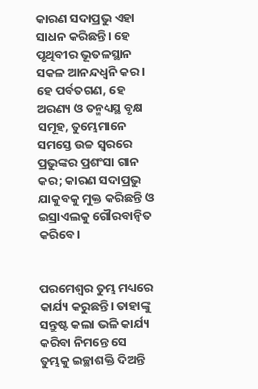କାରଣ ସଦାପ୍ରଭୁ ଏହା ସାଧନ କରିଛନ୍ତି। ହେ ପୃଥିବୀର ଭୂତଳସ୍ଥାନ ସକଳ ଆନନ୍ଦଧ୍ୱନି କର। ହେ ପର୍ବତଗଣ, ହେ ଅରଣ୍ୟ ଓ ତନ୍ମଧ୍ୟସ୍ଥ ବୃକ୍ଷ ସମୂହ, ତୁମ୍ଭେମାନେ ସମସ୍ତେ ଉଚ୍ଚ ସ୍ୱରରେ ପ୍ରଭୁଙ୍କର ପ୍ରଶଂସା ଗାନ କର; କାରଣ ସଦାପ୍ରଭୁ ଯାକୁବକୁ ମୁକ୍ତ କରିଛନ୍ତି ଓ ଇସ୍ରାଏଲକୁ ଗୌରବାନ୍ୱିତ କରିବେ।


ପରମେଶ୍ୱର ତୁମ୍ଭ ମଧ୍ୟରେ କାର୍ଯ୍ୟ କରୁଛନ୍ତି। ତାହାଙ୍କୁ ସନ୍ତୁଷ୍ଟ କଲା ଭଳି କାର୍ଯ୍ୟ କରିବା ନିମନ୍ତେ ସେ ତୁମ୍ଭକୁ ଇଚ୍ଛାଶକ୍ତି ଦିଅନ୍ତି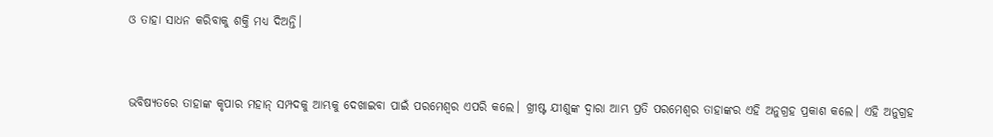ଓ ତାହା ସାଧନ କରିବାକୁ ଶକ୍ତି ମଧ୍ୟ ଦିଅନ୍ତି।


ଭବିଷ୍ୟତରେ ତାହାଙ୍କ କୃପାର ମହାନ୍ ସମ୍ପଦକୁ ଆମ୍ଭକୁ ଦେଖାଇବା ପାଇଁ ପରମେଶ୍ୱର ଏପରି କଲେ। ଖ୍ରୀଷ୍ଟ ଯୀଶୁଙ୍କ ଦ୍ୱାରା ଆମ୍ଭ ପ୍ରତି ପରମେଶ୍ୱର ତାହାଙ୍କର ଏହି ଅନୁଗ୍ରହ ପ୍ରକାଶ କଲେ। ଏହି ଅନୁଗ୍ରହ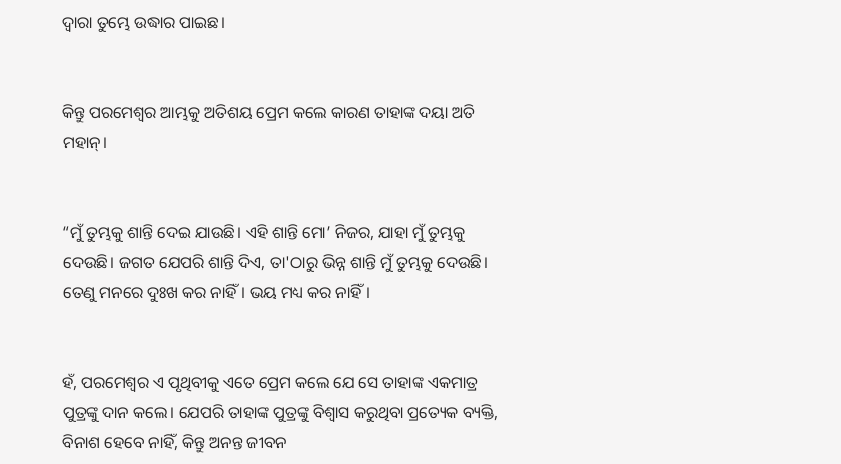ଦ୍ୱାରା ତୁମ୍ଭେ ଉଦ୍ଧାର ପାଇଛ।


କିନ୍ତୁ ପରମେଶ୍ୱର ଆମ୍ଭକୁ ଅତିଶୟ ପ୍ରେମ କଲେ କାରଣ ତାହାଙ୍କ ଦୟା ଅତି ମହାନ୍।


“ମୁଁ ତୁମ୍ଭକୁ ଶାନ୍ତି ଦେଇ ଯାଉଛି। ଏହି ଶାନ୍ତି ମୋ’ ନିଜର, ଯାହା ମୁଁ ତୁମ୍ଭକୁ ଦେଉଛି। ଜଗତ ଯେପରି ଶାନ୍ତି ଦିଏ, ତା'ଠାରୁ ଭିନ୍ନ ଶାନ୍ତି ମୁଁ ତୁମ୍ଭକୁ ଦେଉଛି। ତେଣୁ ମନରେ ଦୁଃଖ କର ନାହିଁ। ଭୟ ମଧ୍ୟ କର ନାହିଁ।


ହଁ, ପରମେଶ୍ୱର ଏ ପୃଥିବୀକୁ ଏତେ ପ୍ରେମ କଲେ ଯେ ସେ ତାହାଙ୍କ ଏକମାତ୍ର ପୁତ୍ରଙ୍କୁ ଦାନ କଲେ। ଯେପରି ତାହାଙ୍କ ପୁତ୍ରଙ୍କୁ ବିଶ୍ୱାସ କରୁଥିବା ପ୍ରତ୍ୟେକ ବ୍ୟକ୍ତି, ବିନାଶ ହେବେ ନାହିଁ, କିନ୍ତୁ ଅନନ୍ତ ଜୀବନ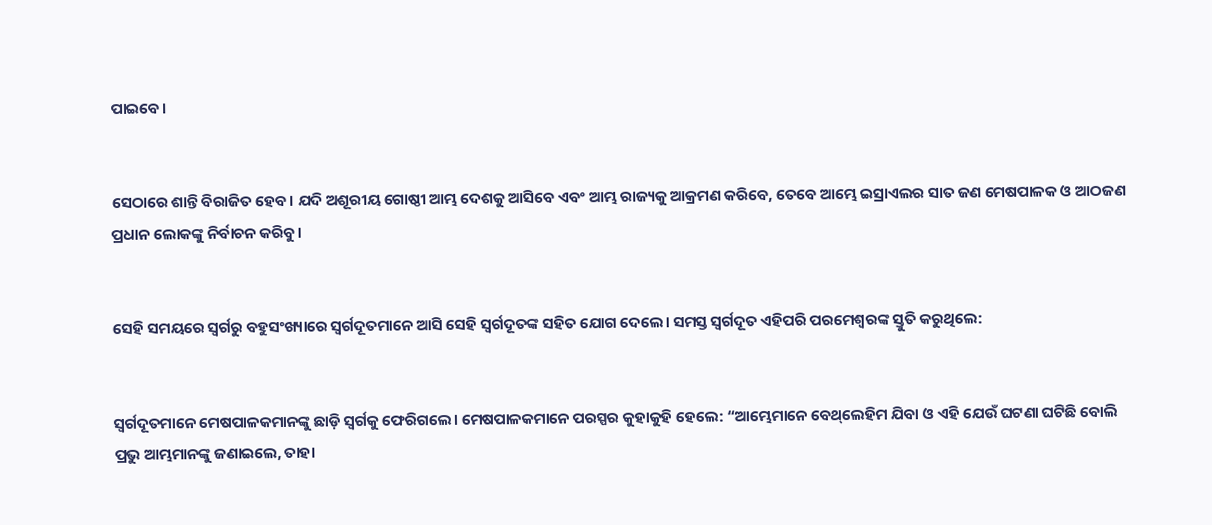ପାଇବେ।


ସେଠାରେ ଶାନ୍ତି ବିରାଜିତ ହେବ। ଯଦି ଅଶୂରୀୟ ଗୋଷ୍ଠୀ ଆମ୍ଭ ଦେଶକୁ ଆସିବେ ଏବଂ ଆମ୍ଭ ରାଜ୍ୟକୁ ଆକ୍ରମଣ କରିବେ, ତେବେ ଆମ୍ଭେ ଇସ୍ରାଏଲର ସାତ ଜଣ ମେଷପାଳକ ଓ ଆଠଜଣ ପ୍ରଧାନ ଲୋକଙ୍କୁ ନିର୍ବାଚନ କରିବୁ।


ସେହି ସମୟରେ ସ୍ୱର୍ଗରୁ ବହୁସଂଖ୍ୟାରେ ସ୍ୱର୍ଗଦୂତମାନେ ଆସି ସେହି ସ୍ୱର୍ଗଦୂତଙ୍କ ସହିତ ଯୋଗ ଦେଲେ। ସମସ୍ତ ସ୍ୱର୍ଗଦୂତ ଏହିପରି ପରମେଶ୍ୱରଙ୍କ ସ୍ତୁତି କରୁଥିଲେ:


ସ୍ୱର୍ଗଦୂତମାନେ ମେଷପାଳକମାନଙ୍କୁ ଛାଡ଼ି ସ୍ୱର୍ଗକୁ ଫେରିଗଲେ। ମେଷପାଳକମାନେ ପରସ୍ପର କୁହାକୁହି ହେଲେ: “ଆମ୍ଭେମାନେ ବେ‌ଥ୍‌ଲେହିମ ଯିବା ଓ ଏହି ଯେଉଁ ଘଟଣା ଘଟିଛି ବୋଲି ପ୍ରଭୁ ଆମ୍ଭମାନଙ୍କୁ ଜଣାଇଲେ, ତାହା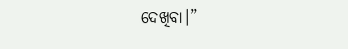ଦେଖିବା।”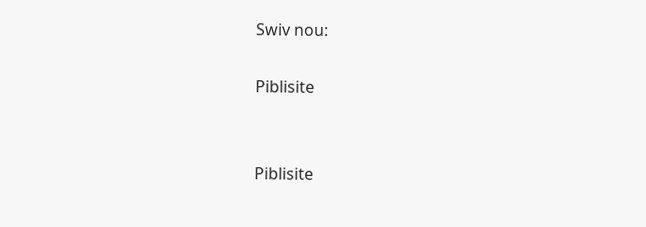Swiv nou:

Piblisite


Piblisite